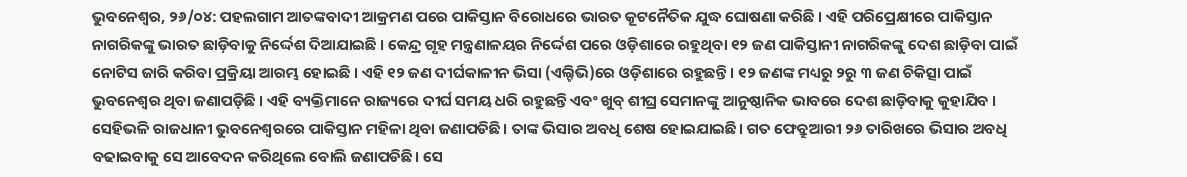ଭୁବନେଶ୍ୱର, ୨୬/୦୪: ପହଲଗାମ ଆତଙ୍କବାଦୀ ଆକ୍ରମଣ ପରେ ପାକିସ୍ତାନ ବିରୋଧରେ ଭାରତ କୂଟନୈତିକ ଯୁଦ୍ଧ ଘୋଷଣା କରିଛି । ଏହି ପରିପ୍ରେକ୍ଷୀରେ ପାକିସ୍ତାନ ନାଗରିକଙ୍କୁ ଭାରତ ଛାଡ଼ିବାକୁ ନିର୍ଦ୍ଦେଶ ଦିଆଯାଇଛି । କେନ୍ଦ୍ର ଗୃହ ମନ୍ତ୍ରଣାଳୟର ନିର୍ଦ୍ଦେଶ ପରେ ଓଡ଼ିଶାରେ ରହୁଥିବା ୧୨ ଜଣ ପାକିସ୍ତାନୀ ନାଗରିକଙ୍କୁ ଦେଶ ଛାଡ଼ିବା ପାଇଁ ନୋଟିସ ଜାରି କରିବା ପ୍ରକ୍ରିୟା ଆରମ୍ଭ ହୋଇଛି । ଏହି ୧୨ ଜଣ ଦୀର୍ଘକାଳୀନ ଭିସା (ଏଲ୍ଟିଭି)ରେ ଓଡ଼ିଶାରେ ରହୁଛନ୍ତି । ୧୨ ଜଣଙ୍କ ମଧ୍ୟରୁ ୨ରୁ ୩ ଜଣ ଚିକିତ୍ସା ପାଇଁ ଭୁବନେଶ୍ୱର ଥିବା ଜଣାପଡ଼ିଛି । ଏହି ବ୍ୟକ୍ତିମାନେ ରାଜ୍ୟରେ ଦୀର୍ଘ ସମୟ ଧରି ରହୁଛନ୍ତି ଏବଂ ଖୁବ୍ ଶୀଘ୍ର ସେମାନଙ୍କୁ ଆନୁଷ୍ଠାନିକ ଭାବରେ ଦେଶ ଛାଡ଼ିବାକୁ କୁହାଯିବ । ସେହିଭଳି ରାଜଧାନୀ ଭୁବନେଶ୍ବରରେ ପାକିସ୍ତାନ ମହିଳା ଥିବା ଜଣାପଡିଛି। ତାଙ୍କ ଭିସାର ଅବଧି ଶେଷ ହୋଇଯାଇଛି। ଗତ ଫେବ୍ରୁଆରୀ ୨୬ ତାରିଖରେ ଭିସାର ଅବଧି ବଢାଇବାକୁ ସେ ଆବେଦନ କରିଥିଲେ ବୋଲି ଜଣାପଡିଛି। ସେ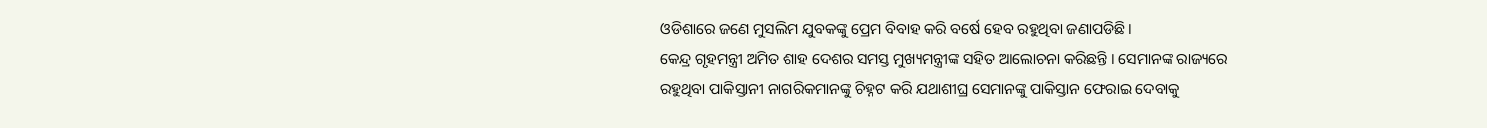ଓଡିଶାରେ ଜଣେ ମୁସଲିମ ଯୁବକଙ୍କୁ ପ୍ରେମ ବିବାହ କରି ବର୍ଷେ ହେବ ରହୁଥିବା ଜଣାପଡିଛି।
କେନ୍ଦ୍ର ଗୃହମନ୍ତ୍ରୀ ଅମିତ ଶାହ ଦେଶର ସମସ୍ତ ମୁଖ୍ୟମନ୍ତ୍ରୀଙ୍କ ସହିତ ଆଲୋଚନା କରିଛନ୍ତି । ସେମାନଙ୍କ ରାଜ୍ୟରେ ରହୁଥିବା ପାକିସ୍ତାନୀ ନାଗରିକମାନଙ୍କୁ ଚିହ୍ନଟ କରି ଯଥାଶୀଘ୍ର ସେମାନଙ୍କୁ ପାକିସ୍ତାନ ଫେରାଇ ଦେବାକୁ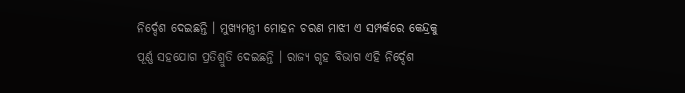ନିର୍ଦ୍ଦେଶ ଦେଇଛନ୍ତି । ମୁଖ୍ୟମନ୍ତ୍ରୀ ମୋହନ ଚରଣ ମାଝୀ ଏ ସମ୍ପର୍କରେ କେନ୍ଦ୍ରକୁ ପୂର୍ଣ୍ଣ ସହଯୋଗ ପ୍ରତିଶ୍ରୁତି ଦେଇଛନ୍ତି । ରାଜ୍ୟ ଗୃହ ବିଭାଗ ଏହି ନିର୍ଦ୍ଦେଶ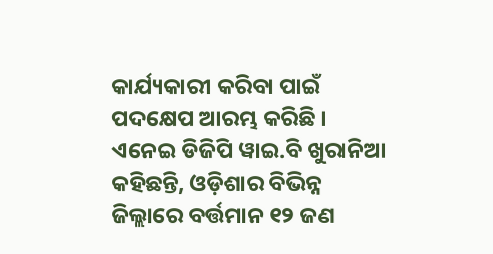କାର୍ଯ୍ୟକାରୀ କରିବା ପାଇଁ ପଦକ୍ଷେପ ଆରମ୍ଭ କରିଛି । ଏନେଇ ଡିଜିପି ୱାଇ.ବି ଖୁରାନିଆ କହିଛନ୍ତି, ଓଡ଼ିଶାର ବିଭିନ୍ନ ଜିଲ୍ଲାରେ ବର୍ତ୍ତମାନ ୧୨ ଜଣ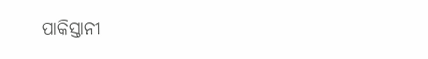ପାକିସ୍ତାନୀ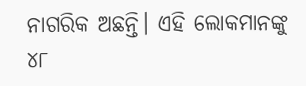ନାଗରିକ ଅଛନ୍ତି। ଏହି ଲୋକମାନଙ୍କୁ ୪୮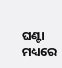ଘଣ୍ଟା ମଧ୍ୟରେ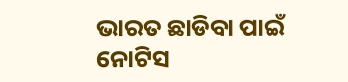ଭାରତ ଛାଡିବା ପାଇଁ ନୋଟିସ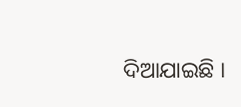ଦିଆଯାଇଛି ।